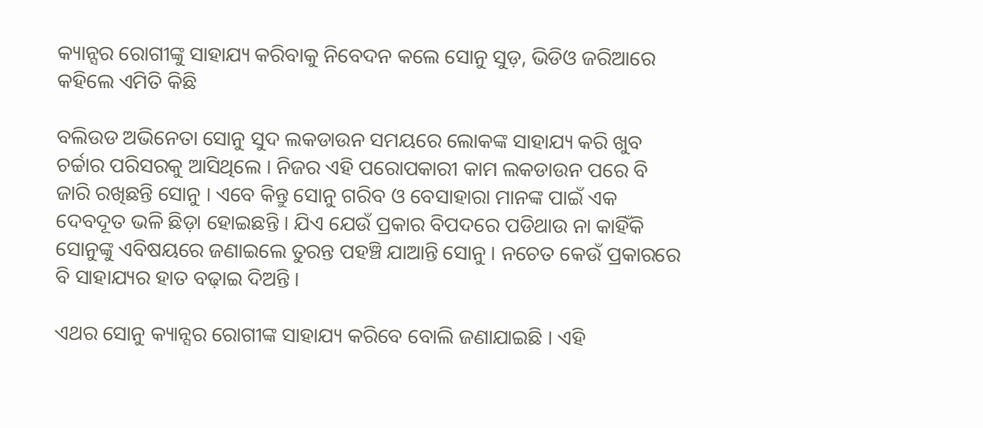କ୍ୟାନ୍ସର ରୋଗୀଙ୍କୁ ସାହାଯ୍ୟ କରିବାକୁ ନିବେଦନ କଲେ ସୋନୁ ସୁଡ଼, ଭିଡିଓ ଜରିଆରେ କହିଲେ ଏମିତି କିଛି

ବଲିଉଡ ଅଭିନେତା ସୋନୁ ସୁଦ ଲକଡାଉନ ସମୟରେ ଲୋକଙ୍କ ସାହାଯ୍ୟ କରି ଖୁବ ଚର୍ଚ୍ଚାର ପରିସରକୁ ଆସିଥିଲେ । ନିଜର ଏହି ପରୋପକାରୀ କାମ ଲକଡାଉନ ପରେ ବି ଜାରି ରଖିଛନ୍ତି ସୋନୁ । ଏବେ କିନ୍ତୁ ସୋନୁ ଗରିବ ଓ ବେସାହାରା ମାନଙ୍କ ପାଇଁ ଏକ ଦେବଦୂତ ଭଳି ଛିଡ଼ା ହୋଇଛନ୍ତି । ଯିଏ ଯେଉଁ ପ୍ରକାର ବିପଦରେ ପଡିଥାଉ ନା କାହିଁକି ସୋନୁଙ୍କୁ ଏବିଷୟରେ ଜଣାଇଲେ ତୁରନ୍ତ ପହଞ୍ଚି ଯାଆନ୍ତି ସୋନୁ । ନଚେତ କେଉଁ ପ୍ରକାରରେ ବି ସାହାଯ୍ୟର ହାତ ବଢ଼ାଇ ଦିଅନ୍ତି ।

ଏଥର ସୋନୁ କ୍ୟାନ୍ସର ରୋଗୀଙ୍କ ସାହାଯ୍ୟ କରିବେ ବୋଲି ଜଣାଯାଇଛି । ଏହି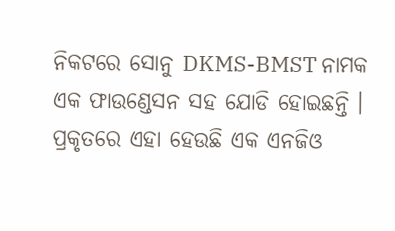ନିକଟରେ ସୋନୁ DKMS-BMST ନାମକ ଏକ ଫାଉଣ୍ଡେସନ ସହ ଯୋଡି ହୋଇଛନ୍ତି । ପ୍ରକୃତରେ ଏହା ହେଉଛି ଏକ ଏନଜିଓ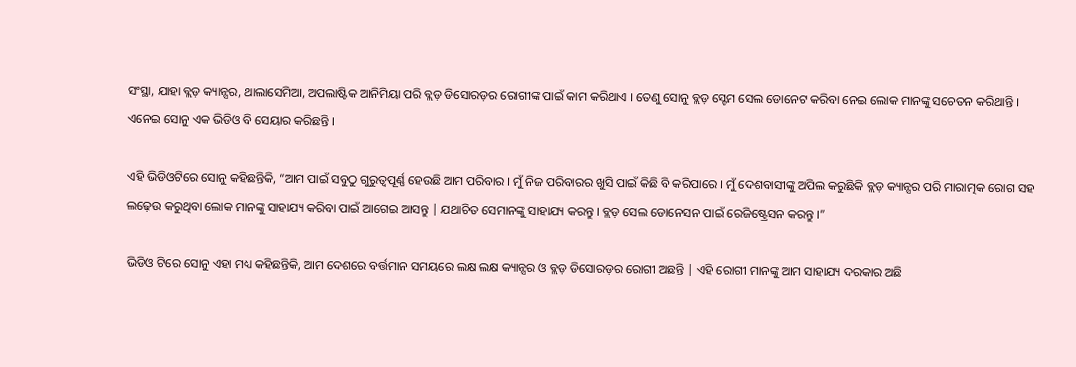ସଂସ୍ଥା, ଯାହା ବ୍ଲଡ଼ କ୍ୟାନ୍ସର, ଥାଲାସେମିଆ, ଅପଲାଷ୍ଟିକ ଆନିମିୟା ପରି ବ୍ଲଡ଼ ଡିସୋରଡ଼ର ରୋଗୀଙ୍କ ପାଇଁ କାମ କରିଥାଏ । ତେଣୁ ସୋନୁ ବ୍ଲଡ଼ ସ୍ଟେମ ସେଲ ଡୋନେଟ କରିବା ନେଇ ଲୋକ ମାନଙ୍କୁ ସଚେତନ କରିଥାନ୍ତି । ଏନେଇ ସୋନୁ ଏକ ଭିଡିଓ ବି ସେୟାର କରିଛନ୍ତି ।

ଏହି ଭିଡିଓଟିରେ ସୋନୁ କହିଛନ୍ତିକି, “ଆମ ପାଇଁ ସବୁଠୁ ଗୁରୁତ୍ୱପୂର୍ଣ୍ଣ ହେଉଛି ଆମ ପରିବାର । ମୁଁ ନିଜ ପରିବାରର ଖୁସି ପାଇଁ କିଛି ବି କରିପାରେ । ମୁଁ ଦେଶବାସୀଙ୍କୁ ଅପିଲ କରୁଛିକି ବ୍ଲଡ଼ କ୍ୟାନ୍ସର ପରି ମାରାତ୍ମକ ରୋଗ ସହ ଲଢ଼େଉ କରୁଥିବା ଲୋକ ମାନଙ୍କୁ ସାହାଯ୍ୟ କରିବା ପାଇଁ ଆଗେଇ ଆସନ୍ତୁ | ଯଥାଚିତ ସେମାନଙ୍କୁ ସାହାଯ୍ୟ କରନ୍ତୁ । ବ୍ଲଡ଼ ସେଲ ଡୋନେସନ ପାଇଁ ରେଜିଷ୍ଟ୍ରେସନ କରନ୍ତୁ ।”

ଭିଡିଓ ଟିରେ ସୋନୁ ଏହା ମଧ୍ୟ କହିଛନ୍ତିକି, ଆମ ଦେଶରେ ବର୍ତ୍ତମାନ ସମୟରେ ଲକ୍ଷ ଲକ୍ଷ କ୍ୟାନ୍ସର ଓ ବ୍ଲଡ଼ ଡିସୋରଡ଼ର ରୋଗୀ ଅଛନ୍ତି | ଏହି ରୋଗୀ ମାନଙ୍କୁ ଆମ ସାହାଯ୍ୟ ଦରକାର ଅଛି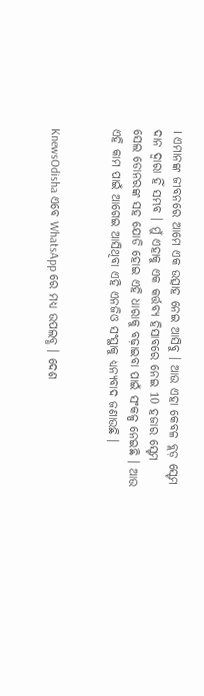। ଏମାନଙ୍କ ଜୀବନରେ ଆମେ ଏକ ଉତ୍ସାହ ନେଇ ଆସିବୁ । ଆଉ ଏହା କେବଳ ବ୍ଲଡ଼ ସ୍ଟେମ ଦାନ ଦ୍ୱାରା ହିଁ ସମ୍ଭବ । ମୁଁ ଏହାକୁ ଏକ କର୍ତ୍ତବ୍ୟ ହିସାବରେ ନେଇ 10 ହଜାର ସ୍ଟେମ ସେଲ ଡୋନରଙ୍କ ସହ ଯୋଡି ହୋଇ ଏହି ଧାରାକୁ ବଢ଼ାଇବା ପାଇଁ ସଂକଳ୍ପ ନେଇଛି । ଆଉ ଏହି କାମ ପାଇଁ ଆଗେଇ ଆସିଥିବା ଏହି ଏନଜିଓ ସଂସ୍ଥାକୁ ଧ୍ୟନ୍ୟବାଦ ଜଣାଉଛି ।


KnewsOdisha ଏବେ WhatsApp ରେ ମଧ୍ୟ ଉପଲବ୍ଧ । ଦେଶ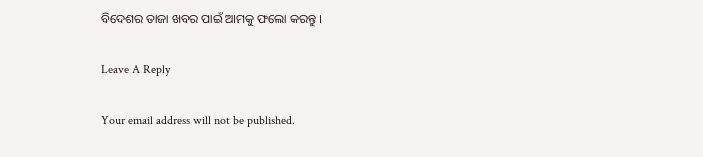ବିଦେଶର ତାଜା ଖବର ପାଇଁ ଆମକୁ ଫଲୋ କରନ୍ତୁ ।

Leave A Reply

Your email address will not be published.